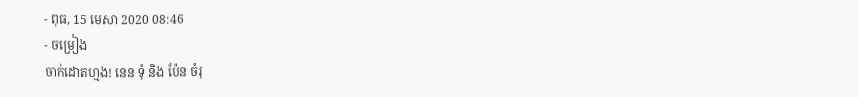- ពុធ, 15 មេសា 2020 08:46
- ចម្រៀង
ចាក់ដោតហ្មង! នេន ទុំ និង ប៉ែន ចំរុ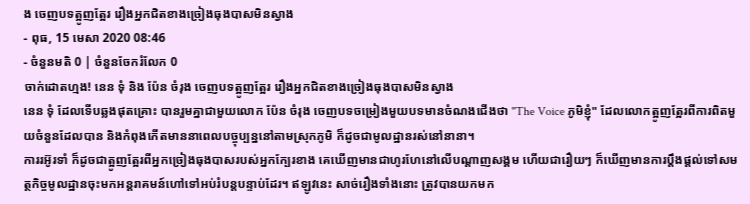ង ចេញបទត្អូញត្អែរ រឿងអ្នកជិតខាងច្រៀងធុងបាសមិនស្វាង
- ពុធ, 15 មេសា 2020 08:46
- ចំនួនមតិ 0 | ចំនួនចែករំលែក 0
ចាក់ដោតហ្មង! នេន ទុំ និង ប៉ែន ចំរុង ចេញបទត្អូញត្អែរ រឿងអ្នកជិតខាងច្រៀងធុងបាសមិនស្វាង
នេន ទុំ ដែលទើបឆ្លងផុតគ្រោះ បានរួមគ្នាជាមួយលោក ប៉ែន ចំរុង ចេញបទចម្រៀងមួយបទមានចំណងជើងថា "The Voice ភូមិខ្ញុំ" ដែលលោកត្អូញត្អែរពីការពិតមួយចំនួនដែលបាន និងកំពុងកើតមាននាពេលបច្ចុប្បន្ននៅតាមស្រុកភូមិ ក៏ដូចជាមូលដ្ឋានរស់នៅនានា។
ការរអ៊ូរទាំ ក៏ដូចជាត្អូញត្អែរពីអ្នកច្រៀងធុងបាសរបស់អ្នកក្បែរខាង គេឃើញមានជាហូរហែនៅលើបណ្ដាញសង្គម ហើយជារឿយៗ ក៏ឃើញមានការប្ដឹងផ្ដល់ទៅសមត្ថកិច្ចមូលដ្ឋានចុះមកអន្តរាគមន៍ហៅទៅអប់រំបន្តបន្ទាប់ដែរ។ ឥឡូវនេះ សាច់រឿងទាំងនោះ ត្រូវបានយកមក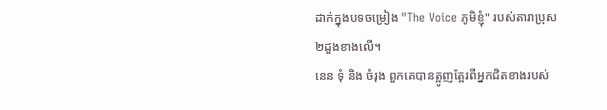ដាក់ក្នុងបទចម្រៀង "The Voice ភូមិខ្ញុំ" របស់តារាប្រុស ២ដួងខាងលើ។
នេន ទុំ និង ចំរុង ពួកគេបានត្អូញត្អែរពីអ្នកជិតខាងរបស់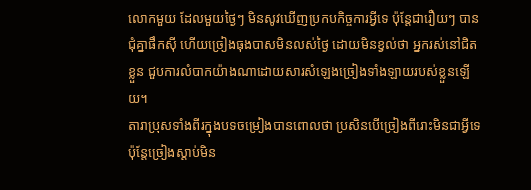លោកមួយ ដែលមួយថ្ងៃៗ មិនសូវឃើញប្រកបកិច្ចការអ្វីទេ ប៉ុន្តែជារឿយៗ បានជុំគ្នាផឹកស៊ី ហើយច្រៀងធុងបាសមិនលស់ថ្ងៃ ដោយមិនខ្វល់ថា អ្នករស់នៅជិតខ្លួន ជួបការលំបាកយ៉ាងណាដោយសារសំឡេងច្រៀងទាំងឡាយរបស់ខ្លួនឡើយ។
តារាប្រុសទាំងពីរក្នុងបទចម្រៀងបានពោលថា ប្រសិនបើច្រៀងពីរោះមិនជាអ្វីទេ ប៉ុន្តែច្រៀងស្ដាប់មិន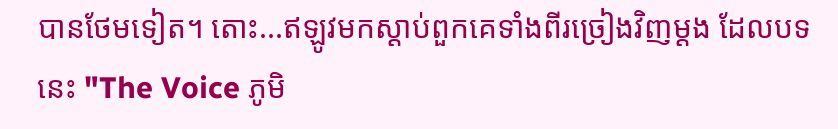បានថែមទៀត។ តោះ...ឥឡូវមកស្ដាប់ពួកគេទាំងពីរច្រៀងវិញម្ដង ដែលបទនេះ "The Voice ភូមិ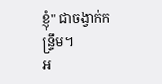ខ្ញុំ" ជាចង្វាក់កន្ទ្រឹម។
អ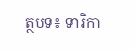ត្ថបទ៖ ទារិកា